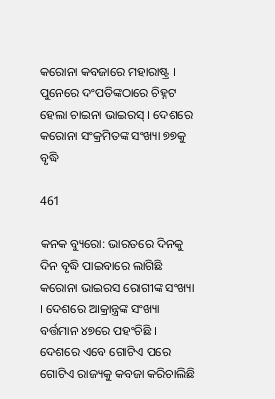କରୋନା କବଜାରେ ମହାରାଷ୍ଟ୍ର । ପୁନେରେ ଦଂପତିଙ୍କଠାରେ ଚିହ୍ନଟ ହେଲା ଚାଇନା ଭାଇରସ୍ । ଦେଶରେ କରୋନା ସଂକ୍ରମିତଙ୍କ ସଂଖ୍ୟା ୭୭କୁ ବୃଦ୍ଧି

461

କନକ ବ୍ୟୁରୋ: ଭାରତରେ ଦିନକୁ ଦିନ ବୃଦ୍ଧି ପାଇବାରେ ଲାଗିଛି କରୋନା ଭାଇରସ ରୋଗୀଙ୍କ ସଂଖ୍ୟା । ଦେଶରେ ଆକ୍ରାନ୍ତ୍ରଙ୍କ ସଂଖ୍ୟା ବର୍ତ୍ତମାନ ୪୭ରେ ପହଂଚିଛି । ଦେଶରେ ଏବେ ଗୋଟିଏ ପରେ ଗୋଟିଏ ରାଜ୍ୟକୁ କବଜା କରିଚାଲିଛି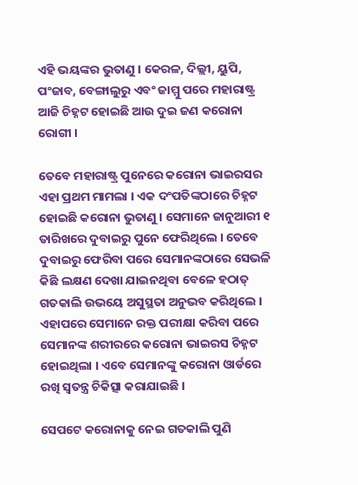ଏହି ଭୟଙ୍କର ଭୁତାଣୁ । କେରଳ, ଦିଲ୍ଲୀ, ୟୁପି, ପଂଜାବ, ବେଙ୍ଗାଲୁରୁ ଏବଂ ଜାମ୍ମୁ ପରେ ମହାରାଷ୍ଟ୍ର ଆଜି ଚିହ୍ନଟ ହୋଇଛି ଆଉ ଦୁଇ ଜଣ କରୋନା ରୋଗୀ ।

ତେବେ ମହାରାଷ୍ଟ୍ର ପୁନେରେ କରୋନା ଭାଇରସର ଏହା ପ୍ରଥମ ମାମଲା । ଏକ ଦଂପତିଙ୍କଠାରେ ଚିହ୍ନଟ ହୋଇଛି କରୋନା ଭୁତାଣୁ । ସେମାନେ ଜାନୁଆରୀ ୧ ତାରିଖରେ ଦୁବାଇରୁ ପୁନେ ଫେରିଥିଲେ । ତେବେ ଦୁବାଇରୁ ଫେରିବା ପରେ ସେମାନଙ୍କଠାରେ ସେଭଳି କିଛି ଲକ୍ଷଣ ଦେଖା ଯାଇନଥିବା ବେଳେ ହଠାତ୍ ଗତକାଲି ଉଭୟେ ଅସୁସ୍ଥତା ଅନୁଭବ କରିଥିଲେ । ଏହାପରେ ସେମାନେ ରକ୍ତ ପରୀକ୍ଷା କରିବା ପରେ ସେମାନଙ୍କ ଶରୀରରେ କରୋନା ଭାଇରସ ଚିହ୍ନଟ ହୋଇଥିଲା । ଏବେ ସେମାନଙ୍କୁ କରୋନା ଓାର୍ଡରେ ରଖି ସ୍ୱତନ୍ତ୍ର ଚିକିତ୍ସା କରାଯାଇଛି ।

ସେପଟେ କରୋନାକୁ ନେଇ ଗତକାଲି ପୁଣି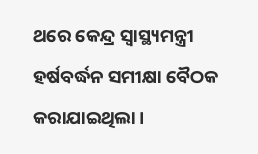ଥରେ କେନ୍ଦ୍ର ସ୍ୱାସ୍ଥ୍ୟମନ୍ତ୍ରୀ ହର୍ଷବର୍ଦ୍ଧନ ସମୀକ୍ଷା ବୈଠକ କରାଯାଇଥିଲା ।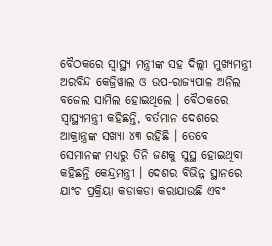ବୈଠକରେ ସ୍ୱାସ୍ଥ୍ୟ ମନ୍ତ୍ରୀଙ୍କ ସହ ଦିଲ୍ଲୀ ମୁଖ୍ୟମନ୍ତ୍ରୀ ଅରବିନ୍ଦ କେଜ୍ରିୱାଲ ଓ ଉପ-ରାଜ୍ୟପାଳ ଅନିଲ ବଜେଲ ସାମିଲ ହୋଇଥିଲେ । ବୈଠକରେ ସ୍ୱାସ୍ଥ୍ୟମନ୍ତ୍ରୀ କହିଛନ୍ତି, ବର୍ତମାନ ଦେଶରେ ଆକ୍ରାନ୍ତ୍ରଙ୍କ ସଖ୍ୟା ୪୩ ରହିଛି । ତେବେ ସେମାନଙ୍କ ମଧ୍ୟରୁ ତିନି ଜଣକୁ ସୁସ୍ଥ ହୋଇଥିବା କହିଛନ୍ତି କେନ୍ଦ୍ରମନ୍ତ୍ରୀ । ଦେଶର ବିଭିନ୍ନ ସ୍ଥାନରେ ଯାଂଚ ପ୍ରକ୍ରିୟା କଡାକଡା କରାଯାଉଛି ଏବଂ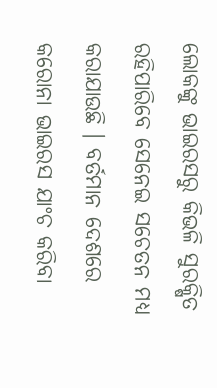ଲୋକଙ୍କୁ ଭାଇରସରୁ କିଭଳି ସୁରକ୍ଷିତ ରହିପାରିବେ ସେନେଇ ସଚେତନ ମଧ୍ୟ କରାଯାଉଛି । ବର୍ତମାନ ଦେଶରେ କରୋନା ଭାଇରସ ଯାଂଚ କରିବା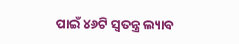ପାଇଁ ୪୬ଟି ସ୍ୱତନ୍ତ୍ର ଲ୍ୟାବ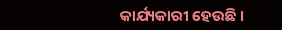କାର୍ଯ୍ୟକାରୀ ହେଉଛି ।